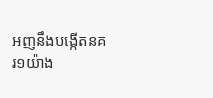អញនឹងបង្កើតនគរ១យ៉ាង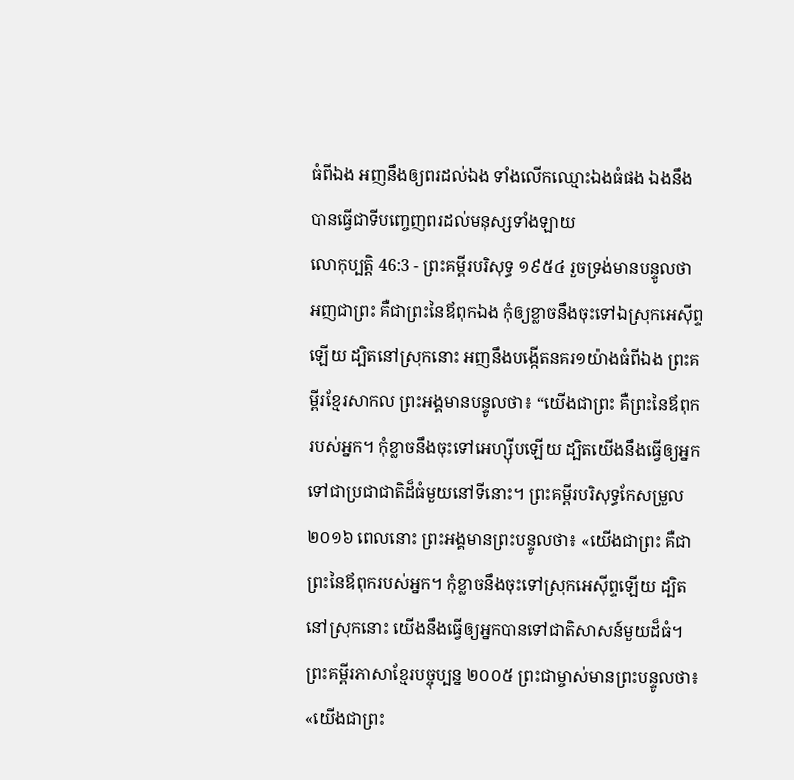ធំពីឯង អញនឹងឲ្យពរដល់ឯង ទាំងលើកឈ្មោះឯងធំផង ឯងនឹងបានធ្វើជាទីបញ្ចេញពរដល់មនុស្សទាំងឡាយ
លោកុប្បត្តិ 46:3 - ព្រះគម្ពីរបរិសុទ្ធ ១៩៥៤ រួចទ្រង់មានបន្ទូលថា អញជាព្រះ គឺជាព្រះនៃឪពុកឯង កុំឲ្យខ្លាចនឹងចុះទៅឯស្រុកអេស៊ីព្ទឡើយ ដ្បិតនៅស្រុកនោះ អញនឹងបង្កើតនគរ១យ៉ាងធំពីឯង ព្រះគម្ពីរខ្មែរសាកល ព្រះអង្គមានបន្ទូលថា៖ “យើងជាព្រះ គឺព្រះនៃឪពុករបស់អ្នក។ កុំខ្លាចនឹងចុះទៅអេហ្ស៊ីបឡើយ ដ្បិតយើងនឹងធ្វើឲ្យអ្នកទៅជាប្រជាជាតិដ៏ធំមួយនៅទីនោះ។ ព្រះគម្ពីរបរិសុទ្ធកែសម្រួល ២០១៦ ពេលនោះ ព្រះអង្គមានព្រះបន្ទូលថា៖ «យើងជាព្រះ គឺជាព្រះនៃឪពុករបស់អ្នក។ កុំខ្លាចនឹងចុះទៅស្រុកអេស៊ីព្ទឡើយ ដ្បិតនៅស្រុកនោះ យើងនឹងធ្វើឲ្យអ្នកបានទៅជាតិសាសន៍មួយដ៏ធំ។ ព្រះគម្ពីរភាសាខ្មែរបច្ចុប្បន្ន ២០០៥ ព្រះជាម្ចាស់មានព្រះបន្ទូលថា៖ «យើងជាព្រះ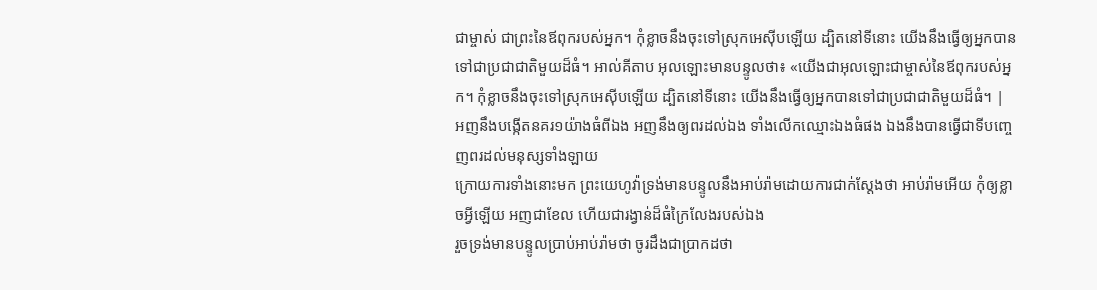ជាម្ចាស់ ជាព្រះនៃឪពុករបស់អ្នក។ កុំខ្លាចនឹងចុះទៅស្រុកអេស៊ីបឡើយ ដ្បិតនៅទីនោះ យើងនឹងធ្វើឲ្យអ្នកបានទៅជាប្រជាជាតិមួយដ៏ធំ។ អាល់គីតាប អុលឡោះមានបន្ទូលថា៖ «យើងជាអុលឡោះជាម្ចាស់នៃឪពុករបស់អ្នក។ កុំខ្លាចនឹងចុះទៅស្រុកអេស៊ីបឡើយ ដ្បិតនៅទីនោះ យើងនឹងធ្វើឲ្យអ្នកបានទៅជាប្រជាជាតិមួយដ៏ធំ។ |
អញនឹងបង្កើតនគរ១យ៉ាងធំពីឯង អញនឹងឲ្យពរដល់ឯង ទាំងលើកឈ្មោះឯងធំផង ឯងនឹងបានធ្វើជាទីបញ្ចេញពរដល់មនុស្សទាំងឡាយ
ក្រោយការទាំងនោះមក ព្រះយេហូវ៉ាទ្រង់មានបន្ទូលនឹងអាប់រ៉ាមដោយការជាក់ស្តែងថា អាប់រ៉ាមអើយ កុំឲ្យខ្លាចអ្វីឡើយ អញជាខែល ហើយជារង្វាន់ដ៏ធំក្រៃលែងរបស់ឯង
រួចទ្រង់មានបន្ទូលប្រាប់អាប់រ៉ាមថា ចូរដឹងជាប្រាកដថា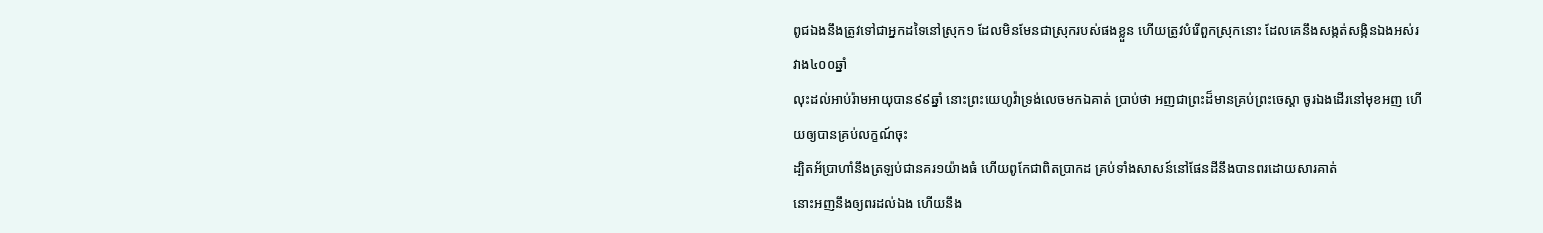ពូជឯងនឹងត្រូវទៅជាអ្នកដទៃនៅស្រុក១ ដែលមិនមែនជាស្រុករបស់ផងខ្លួន ហើយត្រូវបំរើពួកស្រុកនោះ ដែលគេនឹងសង្កត់សង្កិនឯងអស់រវាង៤០០ឆ្នាំ
លុះដល់អាប់រ៉ាមអាយុបាន៩៩ឆ្នាំ នោះព្រះយេហូវ៉ាទ្រង់លេចមកឯគាត់ ប្រាប់ថា អញជាព្រះដ៏មានគ្រប់ព្រះចេស្តា ចូរឯងដើរនៅមុខអញ ហើយឲ្យបានគ្រប់លក្ខណ៍ចុះ
ដ្បិតអ័ប្រាហាំនឹងត្រឡប់ជានគរ១យ៉ាងធំ ហើយពូកែជាពិតប្រាកដ គ្រប់ទាំងសាសន៍នៅផែនដីនឹងបានពរដោយសារគាត់
នោះអញនឹងឲ្យពរដល់ឯង ហើយនឹង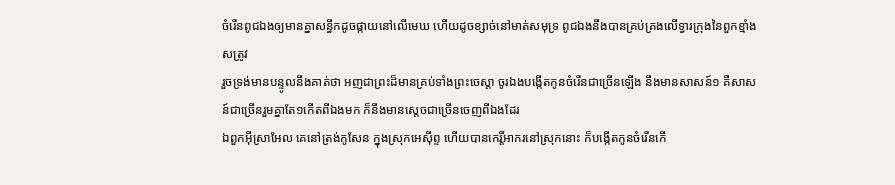ចំរើនពូជឯងឲ្យមានគ្នាសន្ធឹកដូចផ្កាយនៅលើមេឃ ហើយដូចខ្សាច់នៅមាត់សមុទ្រ ពូជឯងនឹងបានគ្រប់គ្រងលើទ្វារក្រុងនៃពួកខ្មាំងសត្រូវ
រួចទ្រង់មានបន្ទូលនឹងគាត់ថា អញជាព្រះដ៏មានគ្រប់ទាំងព្រះចេស្តា ចូរឯងបង្កើតកូនចំរើនជាច្រើនឡើង នឹងមានសាសន៍១ គឺសាសន៍ជាច្រើនរួមគ្នាតែ១កើតពីឯងមក ក៏នឹងមានស្តេចជាច្រើនចេញពីឯងដែរ
ឯពួកអ៊ីស្រាអែល គេនៅត្រង់កូសែន ក្នុងស្រុកអេស៊ីព្ទ ហើយបានកេរ្តិ៍អាករនៅស្រុកនោះ ក៏បង្កើតកូនចំរើនកើ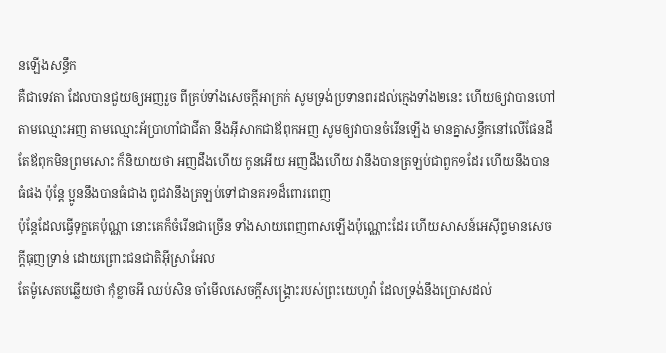នឡើងសន្ធឹក
គឺជាទេវតា ដែលបានជួយឲ្យអញរួច ពីគ្រប់ទាំងសេចក្ដីអាក្រក់ សូមទ្រង់ប្រទានពរដល់ក្មេងទាំង២នេះ ហើយឲ្យវាបានហៅតាមឈ្មោះអញ តាមឈ្មោះអ័ប្រាហាំជាជីតា នឹងអ៊ីសាកជាឪពុកអញ សូមឲ្យវាបានចំរើនឡើង មានគ្នាសន្ធឹកនៅលើផែនដី
តែឪពុកមិនព្រមសោះ ក៏និយាយថា អញដឹងហើយ កូនអើយ អញដឹងហើយ វានឹងបានត្រឡប់ជាពួក១ដែរ ហើយនឹងបានធំផង ប៉ុន្តែ ប្អូននឹងបានធំជាង ពូជវានឹងត្រឡប់ទៅជានគរ១ដ៏ពោរពេញ
ប៉ុន្តែដែលធ្វើទុក្ខគេប៉ុណ្ណា នោះគេក៏ចំរើនជាច្រើន ទាំងសាយពេញពាសឡើងប៉ុណ្ណោះដែរ ហើយសាសន៍អេស៊ីព្ទមានសេចក្ដីធុញទ្រាន់ ដោយព្រោះជនជាតិអ៊ីស្រាអែល
តែម៉ូសេតបឆ្លើយថា កុំខ្លាចអី ឈប់សិន ចាំមើលសេចក្ដីសង្គ្រោះរបស់ព្រះយេហូវ៉ា ដែលទ្រង់នឹងប្រោសដល់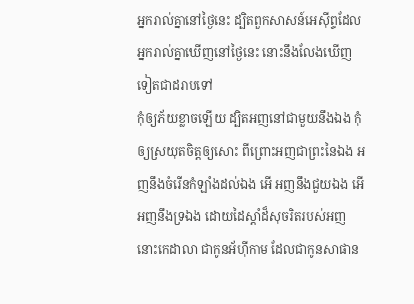អ្នករាល់គ្នានៅថ្ងៃនេះ ដ្បិតពួកសាសន៍អេស៊ីព្ទដែលអ្នករាល់គ្នាឃើញនៅថ្ងៃនេះ នោះនឹងលែងឃើញទៀតជាដរាបទៅ
កុំឲ្យភ័យខ្លាចឡើយ ដ្បិតអញនៅជាមួយនឹងឯង កុំឲ្យស្រយុតចិត្តឲ្យសោះ ពីព្រោះអញជាព្រះនៃឯង អញនឹងចំរើនកំឡាំងដល់ឯង អើ អញនឹងជួយឯង អើ អញនឹងទ្រឯង ដោយដៃស្តាំដ៏សុចរិតរបស់អញ
នោះកេដាលា ជាកូនអ័ហ៊ីកាម ដែលជាកូនសាផាន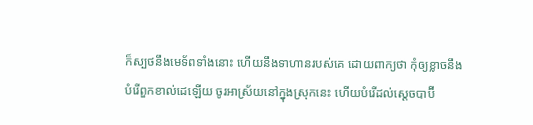ក៏ស្បថនឹងមេទ័ពទាំងនោះ ហើយនឹងទាហានរបស់គេ ដោយពាក្យថា កុំឲ្យខ្លាចនឹងបំរើពួកខាល់ដេឡើយ ចូរអាស្រ័យនៅក្នុងស្រុកនេះ ហើយបំរើដល់ស្តេចបាប៊ី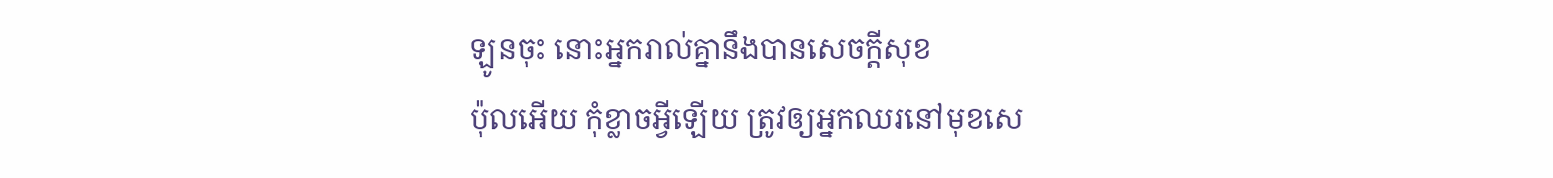ឡូនចុះ នោះអ្នករាល់គ្នានឹងបានសេចក្ដីសុខ
ប៉ុលអើយ កុំខ្លាចអ្វីឡើយ ត្រូវឲ្យអ្នកឈរនៅមុខសេ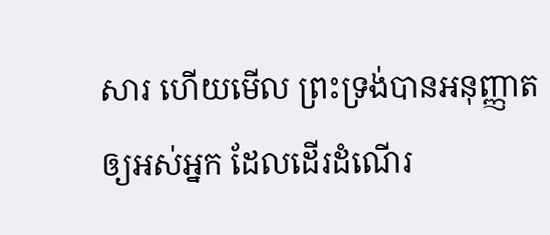សារ ហើយមើល ព្រះទ្រង់បានអនុញ្ញាតឲ្យអស់អ្នក ដែលដើរដំណើរ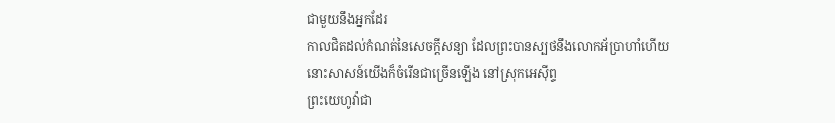ជាមួយនឹងអ្នកដែរ
កាលជិតដល់កំណត់នៃសេចក្ដីសន្យា ដែលព្រះបានស្បថនឹងលោកអ័ប្រាហាំហើយ នោះសាសន៍យើងក៏ចំរើនជាច្រើនឡើង នៅស្រុកអេស៊ីព្ទ
ព្រះយេហូវ៉ាជា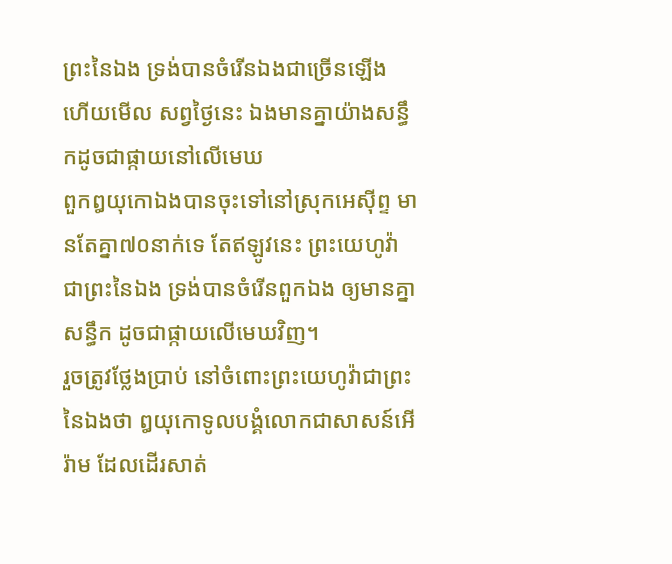ព្រះនៃឯង ទ្រង់បានចំរើនឯងជាច្រើនឡើង ហើយមើល សព្វថ្ងៃនេះ ឯងមានគ្នាយ៉ាងសន្ធឹកដូចជាផ្កាយនៅលើមេឃ
ពួកឰយុកោឯងបានចុះទៅនៅស្រុកអេស៊ីព្ទ មានតែគ្នា៧០នាក់ទេ តែឥឡូវនេះ ព្រះយេហូវ៉ាជាព្រះនៃឯង ទ្រង់បានចំរើនពួកឯង ឲ្យមានគ្នាសន្ធឹក ដូចជាផ្កាយលើមេឃវិញ។
រួចត្រូវថ្លែងប្រាប់ នៅចំពោះព្រះយេហូវ៉ាជាព្រះនៃឯងថា ឰយុកោទូលបង្គំលោកជាសាសន៍អើរ៉ាម ដែលដើរសាត់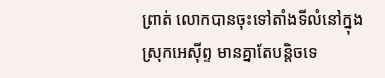ព្រាត់ លោកបានចុះទៅតាំងទីលំនៅក្នុងស្រុកអេស៊ីព្ទ មានគ្នាតែបន្តិចទេ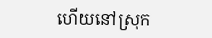ហើយនៅស្រុក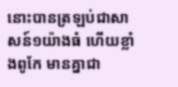នោះបានត្រឡប់ជាសាសន៍១យ៉ាងធំ ហើយខ្លាំងពូកែ មានគ្នាជា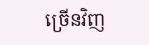ច្រើនវិញ